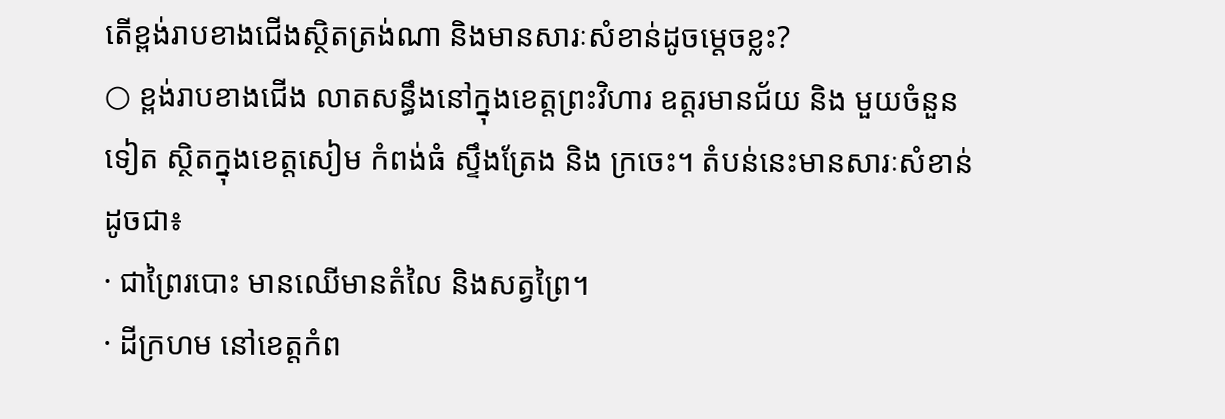តើខ្ពង់រាបខាងជើងស្ថិតត្រង់ណា និងមានសារៈសំខាន់ដូចម្តេចខ្លះ?
○ ខ្ពង់រាបខាងជើង លាតសន្ធឹងនៅក្នុងខេត្តព្រះវិហារ ឧត្តរមានជ័យ និង មួយចំនួនទៀត ស្ថិតក្នុងខេត្តសៀម កំពង់ធំ ស្ទឹងត្រែង និង ក្រចេះ។ តំបន់នេះមានសារៈសំខាន់ ដូចជា៖
· ជាព្រៃរបោះ មានឈើមានតំលៃ និងសត្វព្រៃ។
· ដីក្រហម នៅខេត្តកំព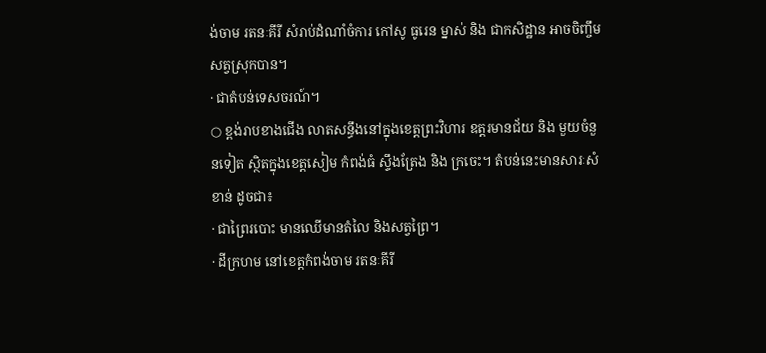ង់ចាម រតនៈគីរី សំរាប់ដំណាំចំការ កៅសូ ធូរេន ម្នាស់ និង ជាកសិដ្ឋាន អាចចិញ្ចឹមសត្វស្រុកបាន។
· ជាតំបន់ទេសចរណ៍។
○ ខ្ពង់រាបខាងជើង លាតសន្ធឹងនៅក្នុងខេត្តព្រះវិហារ ឧត្តរមានជ័យ និង មួយចំនួនទៀត ស្ថិតក្នុងខេត្តសៀម កំពង់ធំ ស្ទឹងត្រែង និង ក្រចេះ។ តំបន់នេះមានសារៈសំខាន់ ដូចជា៖
· ជាព្រៃរបោះ មានឈើមានតំលៃ និងសត្វព្រៃ។
· ដីក្រហម នៅខេត្តកំពង់ចាម រតនៈគីរី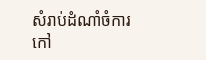សំរាប់ដំណាំចំការ កៅ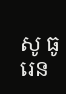សូ ធូរេន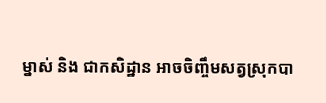ម្នាស់ និង ជាកសិដ្ឋាន អាចចិញ្ចឹមសត្វស្រុកបា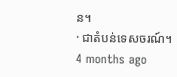ន។
· ជាតំបន់ទេសចរណ៍។
4 months ago